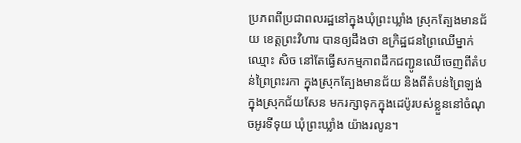ប្រភពពីប្រជាពលរដ្ឋនៅក្នុងឃុំព្រះឃ្លាំង ស្រុកត្បែងមានជ័យ ខេត្តព្រះវិហារ បានឲ្យដឹងថា ឧក្រិដ្ឋជនព្រៃឈើម្នាក់ឈ្មោះ សិច នៅតែធ្វើសកម្មភាពដឹកជញ្ជូនឈើចេញពីតំបន់ព្រៃព្រះរកា ក្នុងស្រុកត្បែងមានជ័យ និងពីតំបន់ព្រៃឡង់ក្នុងស្រុកជ័យសែន មករក្សាទុកក្នុងដេប៉ូរបស់ខ្លួននៅចំណុចអូរទីទុយ ឃុំព្រះឃ្លាំង យ៉ាងរលូន។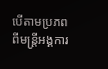បើតាមប្រភពពីមន្ត្រីអង្គការ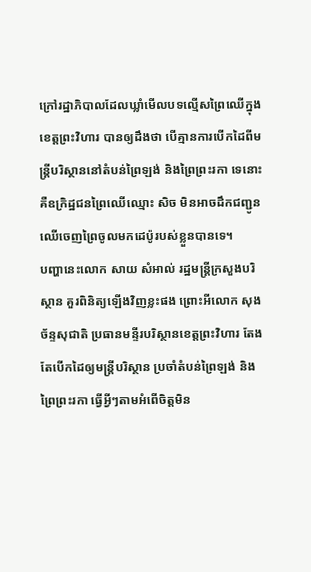ក្រៅរដ្ឋាភិបាលដែលឃ្លាំមើលបទល្មើសព្រៃឈើក្នុងខេត្តព្រះវិហារ បានឲ្យដឹងថា បើគ្មានការបើកដៃពីមន្ត្រីបរិស្ថាននៅតំបន់ព្រៃឡង់ និងព្រៃព្រះរកា ទេនោះគឺឧក្រិដ្ឋជនព្រៃឈើឈ្មោះ សិច មិនអាចដឹកជញ្ជូនឈើចេញព្រៃចូលមកដេប៉ូរបស់ខ្លួនបានទេ។
បញ្ហានេះលោក សាយ សំអាល់ រដ្ឋមន្ត្រីក្រសួងបរិស្ថាន គួរពិនិត្យឡើងវិញខ្លះផង ព្រោះអីលោក សុង ច័ន្ទសុជាតិ ប្រធានមន្ទីរបរិស្ថានខេត្តព្រះវិហារ តែងតែបើកដៃឲ្យមន្ត្រីបរិស្ថាន ប្រចាំតំបន់ព្រៃឡង់ និងព្រៃព្រះរកា ធ្វើអ្វីៗតាមអំពើចិត្តមិន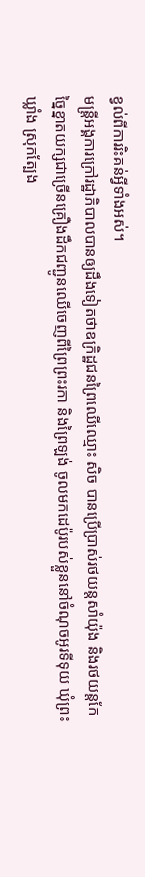ខ្វល់ពីការរិះគន់អ្វីទាំងអស់។
មន្ត្រីអង្គការក្រៅរដ្ឋាភិបាលបានឲ្យដឹងទៀតថាឧក្រិដ្ឋជនព្រៃឈើឈ្មោះ សិច បានប្រើប្រាស់រថយន្តសាំយ៉ុង និងរថយន្តកែច្នៃខ្នាតយក្សជាច្រើនគ្រឿងដឹកជញ្ជូនឈើចេញពីព្រៃព្រះរកា និងព្រៃឡង់ ចូលមកដេប៉ូរបស់ខ្លួននៅចំណុចអូរទីទុយ ឃុំព្រះឃ្លាំង ស្រុកត្បែង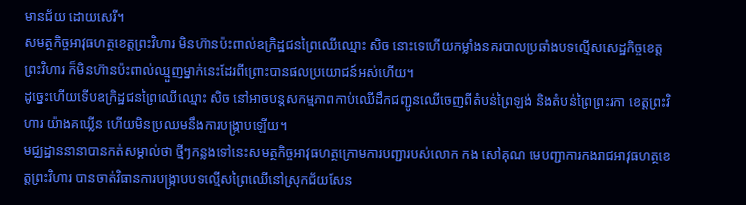មានជ័យ ដោយសេរី។
សមត្ថកិច្ចអាវុធហត្ថខេត្តព្រះវិហារ មិនហ៊ានប៉ះពាល់ឧក្រិដ្ឋជនព្រៃឈើឈ្មោះ សិច នោះទេហើយកម្លាំងនគរបាលប្រឆាំងបទល្មើសសេដ្ឋកិច្ចខេត្តព្រះវិហារ ក៏មិនហ៊ានប៉ះពាល់ឈ្មួញម្នាក់នេះដែរពីព្រោះបានផលប្រយោជន៍អស់ហើយ។
ដូច្នេះហើយទើបឧក្រិដ្ឋជនព្រៃឈើឈ្មោះ សិច នៅអាចបន្តសកម្មភាពកាប់ឈើដឹកជញ្ជូនឈើចេញពីតំបន់ព្រៃឡង់ និងតំបន់ព្រៃព្រះរកា ខេត្តព្រះវិហារ យ៉ាងគឃ្លើន ហើយមិនប្រឈមនឹងការបង្ក្រាបឡើយ។
មជ្ឈដ្ឋាននានាបានកត់សម្គាល់ថា ថ្មីៗកន្លងទៅនេះសមត្ថកិច្ចអាវុធហត្ថក្រោមការបញ្ជារបស់លោក កង សៅគុណ មេបញ្ជាការកងរាជអាវុធហត្ថខេត្តព្រះវិហារ បានចាត់វិធានការបង្ក្រាបបទល្មើសព្រៃឈើនៅស្រុកជ័យសែន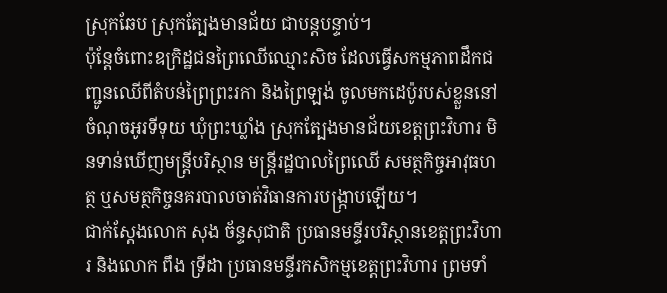ស្រុកឆែប ស្រុកត្បែងមានជ័យ ជាបន្តបន្ទាប់។
ប៉ុន្តែចំពោះឧក្រិដ្ឋជនព្រៃឈើឈ្មោះសិច ដែលធ្វើសកម្មភាពដឹកជញ្ជូនឈើពីតំបន់ព្រៃព្រះរកា និងព្រៃឡង់ ចូលមកដេប៉ូរបស់ខ្លួននៅចំណុចអូរទីទុយ ឃុំព្រះឃ្លាំង ស្រុកត្បែងមានជ័យខេត្តព្រះវិហារ មិនទាន់ឃើញមន្ត្រីបរិស្ថាន មន្ត្រីរដ្ឋបាលព្រៃឈើ សមត្ថកិច្ចអាវុធហត្ថ ឬសមត្ថកិច្ចនគរបាលចាត់វិធានការបង្ក្រាបឡើយ។
ជាក់ស្តែងលោក សុង ច័ន្ទសុជាតិ ប្រធានមន្ទីរបរិស្ថានខេត្តព្រះវិហារ និងលោក ពឹង ទ្រីដា ប្រធានមន្ទីរកសិកម្មខេត្តព្រះវិហារ ព្រមទាំ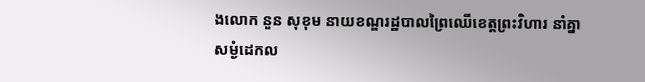ងលោក នួន សុខុម នាយខណ្ឌរដ្ឋបាលព្រៃឈើខេត្តព្រះវិហារ នាំគ្នាសម្ងំដេកល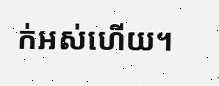ក់អស់ហើយ។